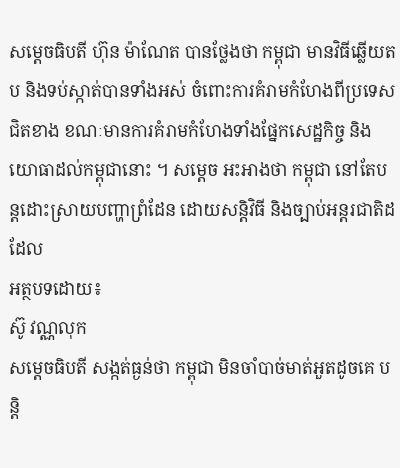សម្តេចធិបតី ហ៊ុន ម៉ាណែត បានថ្លែងថា កម្ពុជា មានវិធីឆ្លើយតប និងទប់ស្កាត់បានទាំងអស់ ចំពោះការគំរាមកំហែងពីប្រទេសជិតខាង ខណៈមានការគំរាមកំហែងទាំងផ្នែកសេដ្ឋកិច្ច និងយោធាដល់កម្ពុជានោះ ។ សម្តេច អះអាងថា កម្ពុជា នៅតែបន្តដោះស្រាយបញ្ហាព្រំដែន ដោយសន្តិវិធី និងច្បាប់អន្តរជាតិដដែល
អត្ថបទដោយ៖
ស៊ូ វណ្ណលុក
សម្ដេចធិបតី សង្កត់ធ្ងន់ថា កម្ពុជា មិនចាំបាច់មាត់អួតដូចគេ បន្ដិ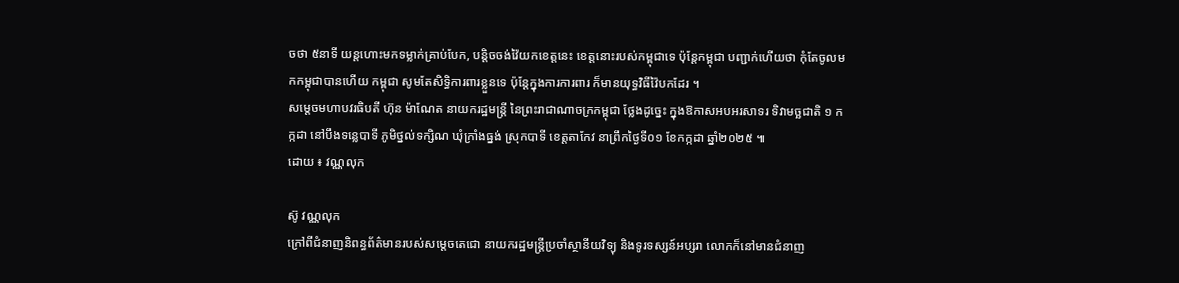ចថា ៥នាទី យន្តហោះមកទម្លាក់គ្រាប់បែក, បន្តិចចង់វ៉ៃយកខេត្តនេះ ខេត្តនោះរបស់កម្ពុជាទេ ប៉ុន្ដែកម្ពុជា បញ្ជាក់ហើយថា កុំតែចូលមកកម្ពុជាបានហើយ កម្ពុជា សូមតែសិទ្ធិការពារខ្លួនទេ ប៉ុន្ដែក្នុងការការពារ ក៏មានយុទ្ធវិធីវ៉ៃបកដែរ ។
សម្តេចមហាបវរធិបតី ហ៊ុន ម៉ាណែត នាយករដ្ឋមន្ត្រី នៃព្រះរាជាណាចក្រកម្ពុជា ថ្លែងដូច្នេះ ក្នុងឱកាសអបអរសាទរ ទិវាមច្ឆជាតិ ១ កក្កដា នៅបឹងទន្លេបាទី ភូមិថ្នល់ទក្សិណ ឃុំក្រាំងធ្នង់ ស្រុកបាទី ខេត្តតាកែវ នាព្រឹកថ្ងៃទី០១ ខែកក្កដា ឆ្នាំ២០២៥ ៕
ដោយ ៖ វណ្ណលុក

ស៊ូ វណ្ណលុក
ក្រៅពីជំនាញនិពន្ធព័ត៌មានរបស់សម្ដេចតេជោ នាយករដ្ឋមន្ត្រីប្រចាំស្ថានីយវិទ្យុ និងទូរទស្សន៍អប្សរា លោកក៏នៅមានជំនាញ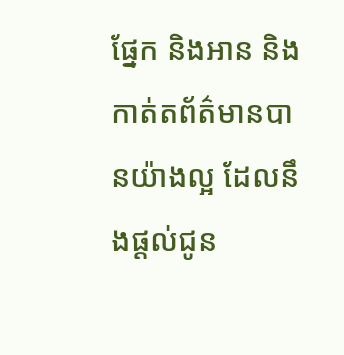ផ្នែក និងអាន និងកាត់តព័ត៌មានបានយ៉ាងល្អ ដែលនឹងផ្ដល់ជូន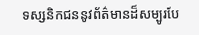ទស្សនិកជននូវព័ត៌មានដ៏សម្បូរបែ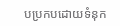បប្រកបដោយទំនុក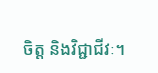ចិត្ត និងវិជ្ជាជីវៈ។